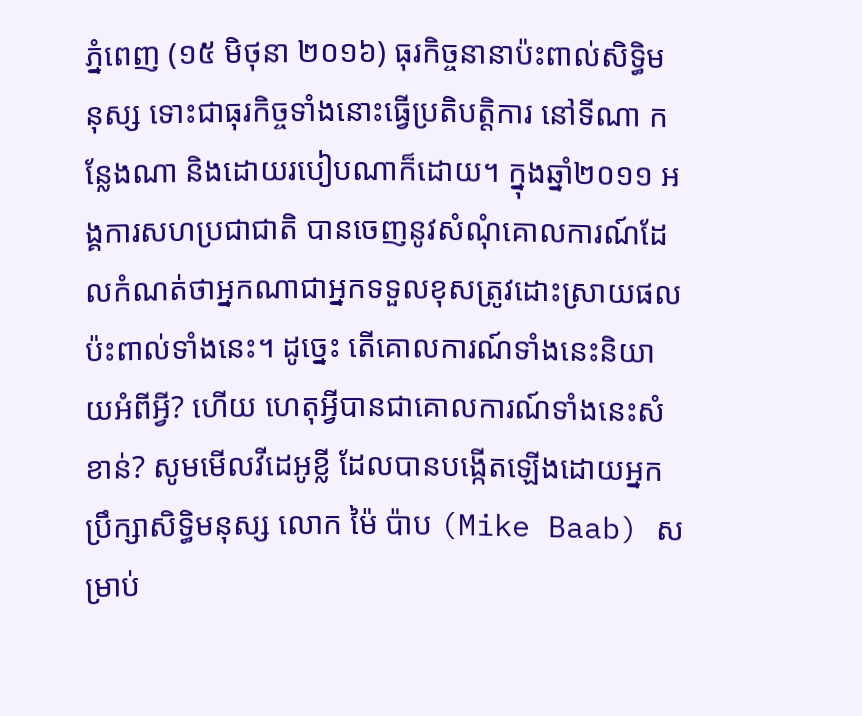ភ្នំពេញ (១៥ មិថុនា ២០១៦) ធុរកិច្ចនានាប៉ះពាល់សិទ្ធិមនុស្ស ទោះជាធុរកិច្ចទាំងនោះធ្វើប្រតិបត្តិការ នៅទីណា កន្លែងណា និងដោយរបៀបណាក៏ដោយ។ ក្នុងឆ្នាំ២០១១ អង្គការសហប្រជាជាតិ បានចេញនូវសំណុំគោលការណ៍ដែលកំណត់ថាអ្នកណាជាអ្នកទទួលខុសត្រូវដោះស្រាយផលប៉ះពាល់ទាំងនេះ។ ដូច្នេះ តើគោលការណ៍ទាំងនេះនិយាយអំពីអ្វី? ហើយ ហេតុអ្វីបានជាគោលការណ៍ទាំងនេះសំខាន់? សូមមើលវីដេអូខ្លី ដែលបានបង្កើតឡើងដោយអ្នកប្រឹក្សាសិទ្ធិមនុស្ស លោក ម៉ៃ ប៉ាប (Mike Baab) សម្រាប់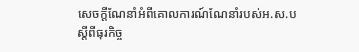សេចក្តីណែនាំអំពីគោលការណ៍ណែនាំរបស់អ.ស.បស្តីពីធុរកិច្ច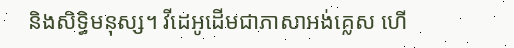និងសិទ្ធិមនុស្ស។ វីដេអូដើមជាភាសាអង់គ្លេស ហើ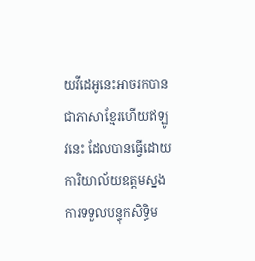យវីដេអូនេះអាចរកបានជាភាសាខ្មែរហើយឥឡូវនេះ ដែលបានធ្វើដោយ ការិយាល័យឧត្តមស្នងការទទួលបន្ទុកសិទ្ធិម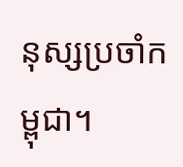នុស្សប្រចាំកម្ពុជា។